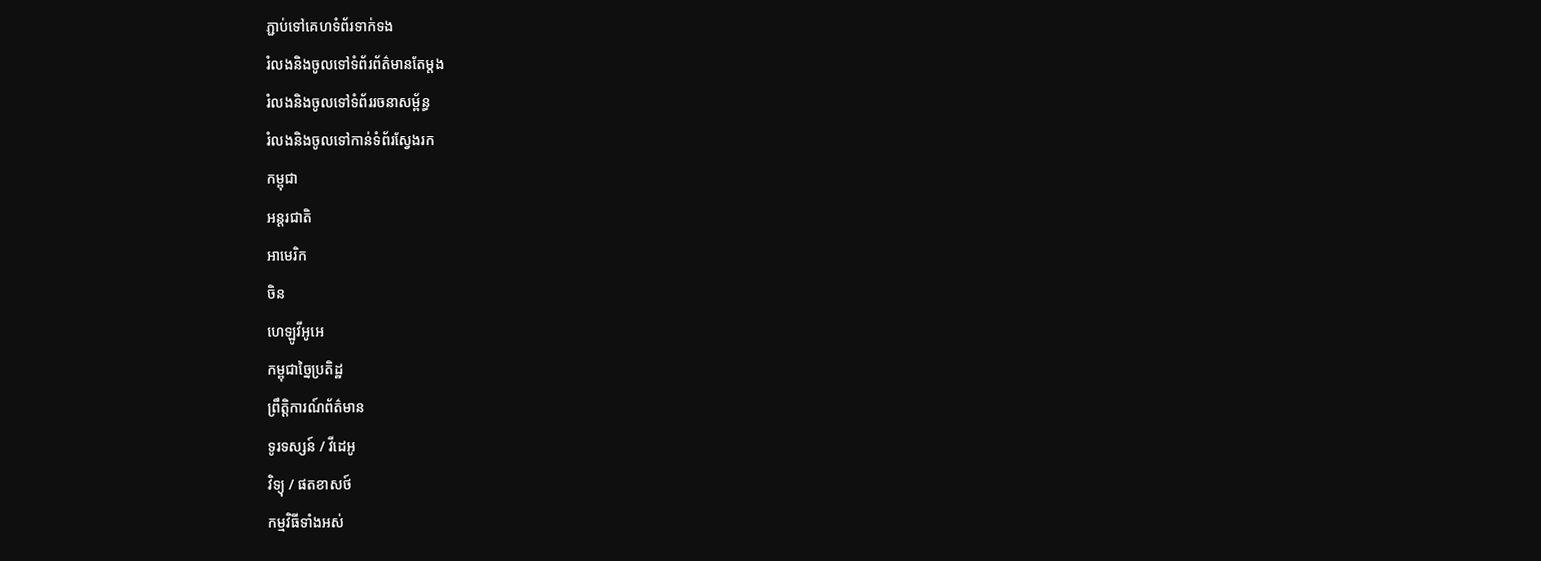ភ្ជាប់ទៅគេហទំព័រទាក់ទង
រំលងនិងចូលទៅទំព័រព័ត៌មានតែម្តង
រំលងនិងចូលទៅទំព័ររចនាសម្ព័ន្ធ
រំលងនិងចូលទៅកាន់ទំព័រស្វែងរក
កម្ពុជា
អន្តរជាតិ
អាមេរិក
ចិន
ហេឡូវីអូអេ
កម្ពុជាច្នៃប្រតិដ្ឋ
ព្រឹត្តិការណ៍ព័ត៌មាន
ទូរទស្សន៍ / វីដេអូ
វិទ្យុ / ផតខាសថ៍
កម្មវិធីទាំងអស់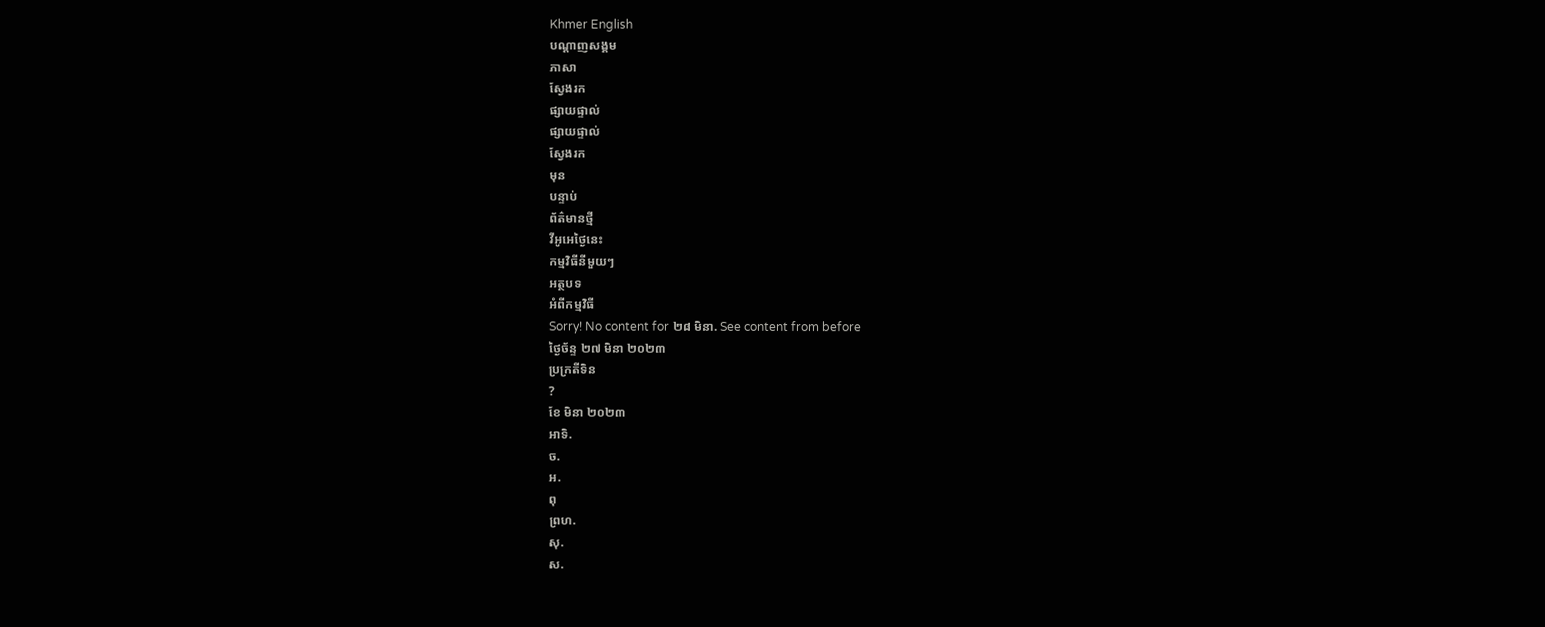Khmer English
បណ្តាញសង្គម
ភាសា
ស្វែងរក
ផ្សាយផ្ទាល់
ផ្សាយផ្ទាល់
ស្វែងរក
មុន
បន្ទាប់
ព័ត៌មានថ្មី
វីអូអេថ្ងៃនេះ
កម្មវិធីនីមួយៗ
អត្ថបទ
អំពីកម្មវិធី
Sorry! No content for ២៨ មិនា. See content from before
ថ្ងៃច័ន្ទ ២៧ មិនា ២០២៣
ប្រក្រតីទិន
?
ខែ មិនា ២០២៣
អាទិ.
ច.
អ.
ពុ
ព្រហ.
សុ.
ស.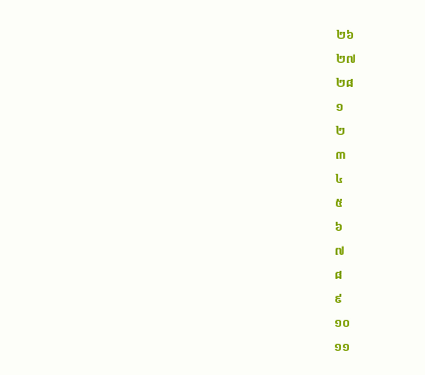២៦
២៧
២៨
១
២
៣
៤
៥
៦
៧
៨
៩
១០
១១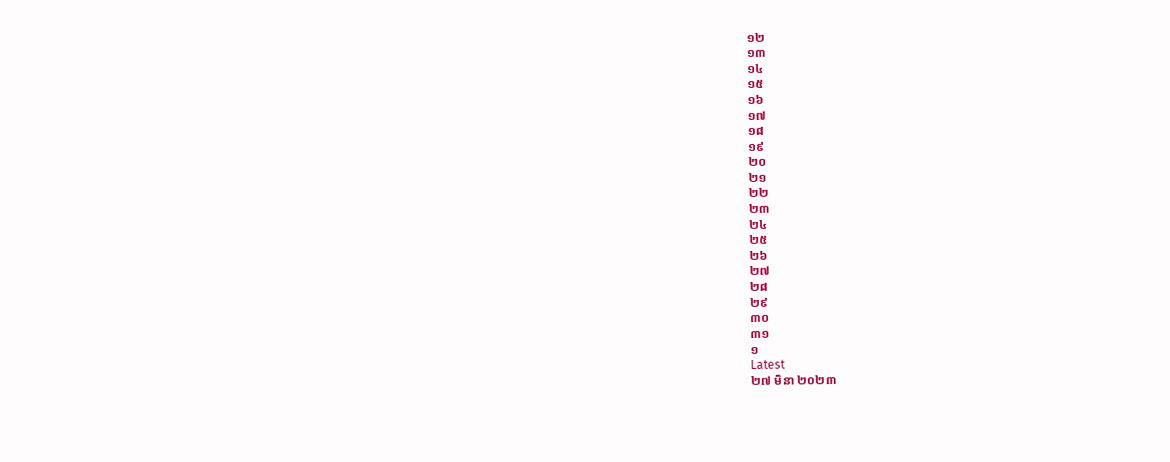១២
១៣
១៤
១៥
១៦
១៧
១៨
១៩
២០
២១
២២
២៣
២៤
២៥
២៦
២៧
២៨
២៩
៣០
៣១
១
Latest
២៧ មិនា ២០២៣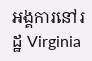អង្គការនៅរដ្ឋ Virginia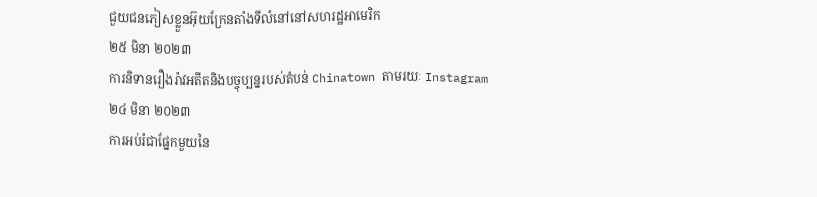ជួយជនភៀសខ្លួនអ៊ុយក្រែនតាំងទីលំនៅនៅសហរដ្ឋអាមេរិក
២៥ មិនា ២០២៣
ការនិទានរឿងរ៉ាវអតីតនិងបច្ចុប្បន្នរបស់តំបន់ Chinatown តាមរយៈ Instagram
២៤ មិនា ២០២៣
ការអប់រំជាផ្នែកមួយនៃ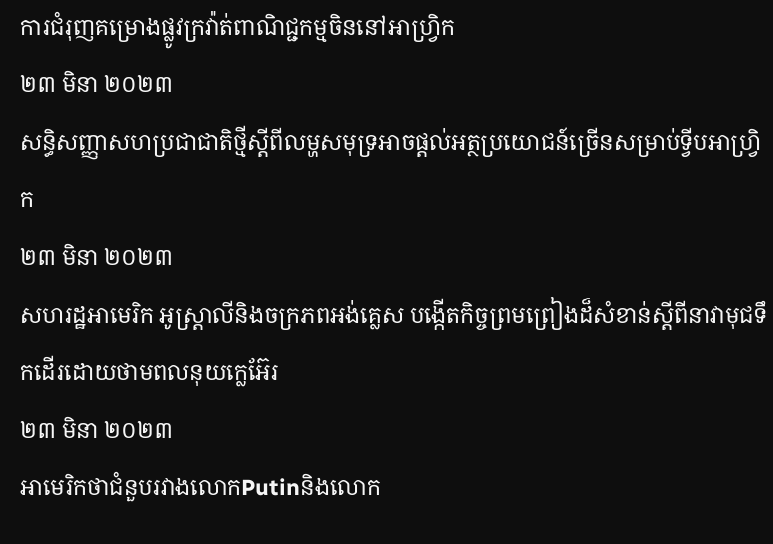ការជំរុញគម្រោងផ្លូវក្រវ៉ាត់ពាណិជ្ជកម្មចិននៅអាហ្វ្រិក
២៣ មិនា ២០២៣
សន្ធិសញ្ញាសហប្រជាជាតិថ្មីស្ដីពីលម្ហសមុទ្រអាចផ្ដល់អត្ថប្រយោជន៍ច្រើនសម្រាប់ទ្វីបអាហ្វ្រិក
២៣ មិនា ២០២៣
សហរដ្ឋអាមេរិក អូស្ត្រាលីនិងចក្រភពអង់គ្លេស បង្កើតកិច្ចព្រមព្រៀងដ៏សំខាន់ស្តីពីនាវាមុជទឹកដើរដោយថាមពលនុយក្លេអ៊ែរ
២៣ មិនា ២០២៣
អាមេរិកថាជំនួបរវាងលោកPutinនិងលោក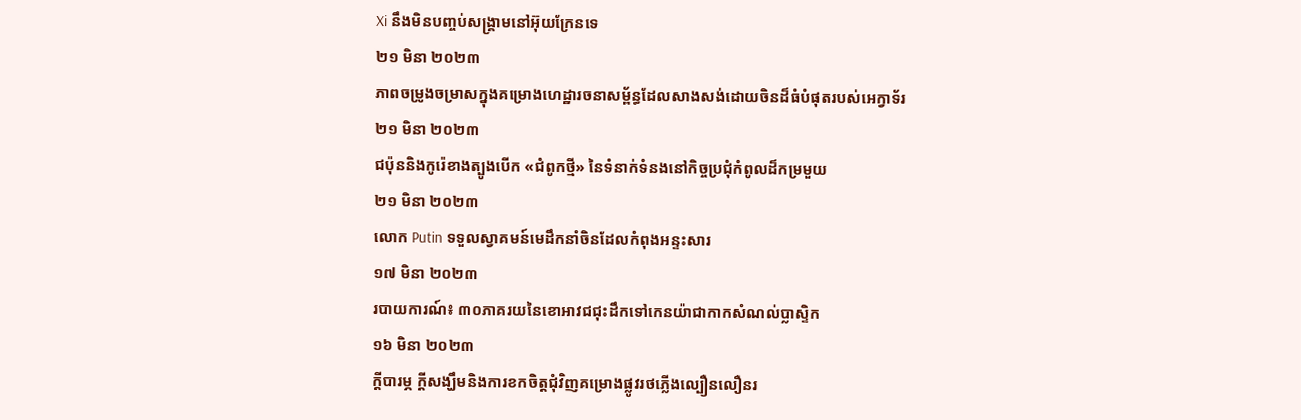Xi នឹងមិនបញ្ចប់សង្គ្រាមនៅអ៊ុយក្រែនទេ
២១ មិនា ២០២៣
ភាពចម្រូងចម្រាសក្នុងគម្រោងហេដ្ឋារចនាសម្ព័ន្ធដែលសាងសង់ដោយចិនដ៏ធំបំផុតរបស់អេក្វាទ័រ
២១ មិនា ២០២៣
ជប៉ុននិងកូរ៉េខាងត្បូងបើក «ជំពូកថ្មី» នៃទំនាក់ទំនងនៅកិច្ចប្រជុំកំពូលដ៏កម្រមួយ
២១ មិនា ២០២៣
លោក Putin ទទួលស្វាគមន៍មេដឹកនាំចិនដែលកំពុងអន្ទះសារ
១៧ មិនា ២០២៣
របាយការណ៍៖ ៣០ភាគរយនៃខោអាវជជុះដឹកទៅកេនយ៉ាជាកាកសំណល់ប្លាស្ទិក
១៦ មិនា ២០២៣
ក្តីបារម្ភ ក្តីសង្ឃឹមនិងការខកចិត្តជុំវិញគម្រោងផ្លូវរថភ្លើងល្បឿនលឿនរ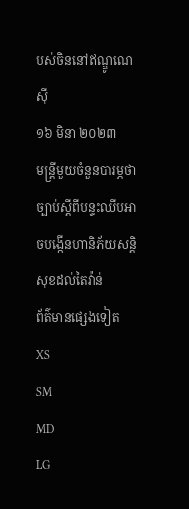បស់ចិននៅឥណ្ឌូណេស៊ី
១៦ មិនា ២០២៣
មន្ត្រីមួយចំនួនបារម្ភថា ច្បាប់ស្ដីពីបន្ទះឈីបអាចបង្កើនហានិភ័យសន្តិសុខដល់តៃវ៉ាន់
ព័ត៌មានផ្សេងទៀត
XS
SM
MD
LG